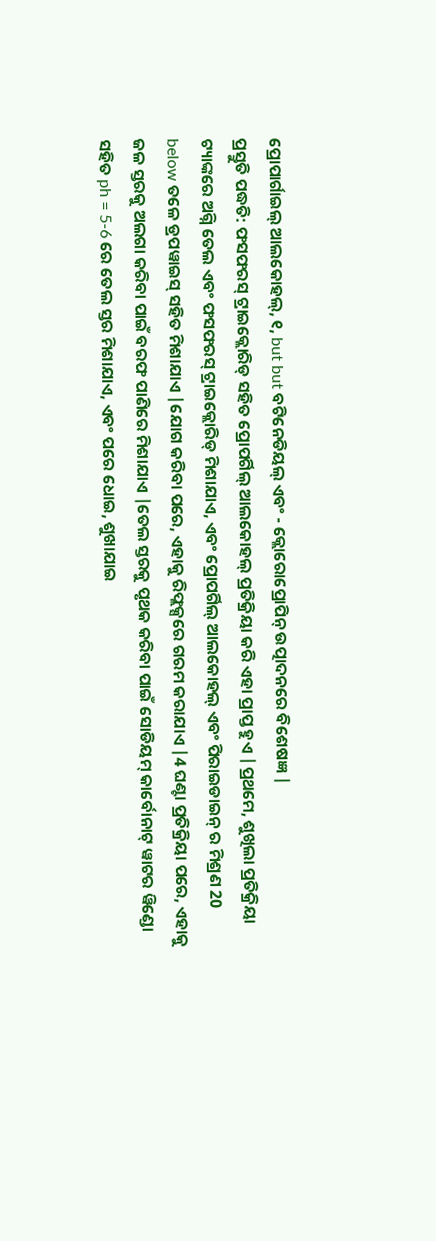ପ୍ରୋପାର୍ଗାଇଲ୍ ଆଲକୋହଲ୍, ୧, but but ବଟିନେଡିୟଲ୍ ଏବଂ - କ୍ଲୋରୋପ୍ରୋପିନ୍ ଉତ୍ପାଦନରେ ବିଶେଷଜ୍ଞ |
ପ୍ରସ୍ତୁତି ପଦ୍ଧତି: ଫସଫରସ୍ ଟ୍ରାଇକ୍ଲୋରିଡ୍ ସହିତ ପ୍ରୋପର୍ଗିଲ୍ ଆଲକୋହଲ୍ ପ୍ରତିକ୍ରିୟା କରି ଏହା ପ୍ରାପ୍ତ ହୁଏ |ପ୍ରଥମେ, ଶୁଖିଲା ପ୍ରତିକ୍ରିୟା ଟ୍ୟାଙ୍କରେ ଅଗ୍ନି ତେଲ ଏବଂ ଫସଫରସ୍ ଟ୍ରାଇକ୍ଲୋରିଡ୍ ମିଶାଯାଏ, ଏବଂ ପ୍ରୋପର୍ଗିଲ୍ ଆଲକୋହଲ୍ ଏବଂ ପିରାଇଡାଇନ୍ ର ମିଶ୍ରଣ 20 below ତଳେ ଡ୍ରପୱାଇସ୍ ସହିତ ମିଶାଯାଏ |ଯୋଗ କରିବା ପରେ, ଏହାକୁ ରିଫ୍ଲକ୍ସରେ ଗରମ କରାଯାଏ |4 ଘଣ୍ଟା ପ୍ରତିକ୍ରିୟା ପରେ, ଏହାକୁ ଜଳ ସ୍ତରକୁ ଅଲଗା କରିବା ପାଇଁ ବରଫ ପାଣିରେ ମିଶାଯାଏ |ତେଲ ସ୍ତରକୁ ପୃଥକ କରିବା ପାଇଁ ସୋଡିୟମ୍ କାର୍ବୋନାଟ୍ ୱାଟର ୱିଣ୍ଡୋ ସହିତ ph = 5-6 ରେ ତେଲ ସ୍ତର ମିଶାଯାଏ, ଏବଂ ପରେ ଧୋଇ, ଶୁଖାଯାଇ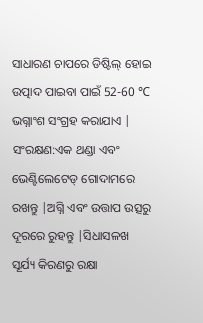ସାଧାରଣ ଚାପରେ ଡିଷ୍ଟିଲ୍ ହୋଇ ଉତ୍ପାଦ ପାଇବା ପାଇଁ 52-60 ℃ ଭଗ୍ନାଂଶ ସଂଗ୍ରହ କରାଯାଏ |
ସଂରକ୍ଷଣ:ଏକ ଥଣ୍ଡା ଏବଂ ଭେଣ୍ଟିଲେଟେଡ୍ ଗୋଦାମରେ ରଖନ୍ତୁ |ଅଗ୍ନି ଏବଂ ଉତ୍ତାପ ଉତ୍ସରୁ ଦୂରରେ ରୁହନ୍ତୁ |ସିଧାସଳଖ ସୂର୍ଯ୍ୟ କିରଣରୁ ରକ୍ଷା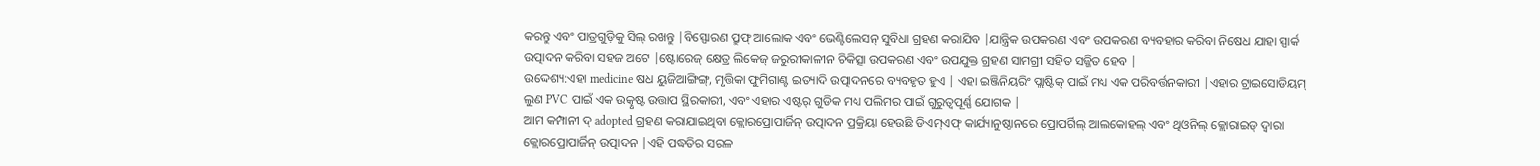କରନ୍ତୁ ଏବଂ ପାତ୍ରଗୁଡ଼ିକୁ ସିଲ୍ ରଖନ୍ତୁ |ବିସ୍ଫୋରଣ ପ୍ରୁଫ୍ ଆଲୋକ ଏବଂ ଭେଣ୍ଟିଲେସନ୍ ସୁବିଧା ଗ୍ରହଣ କରାଯିବ |ଯାନ୍ତ୍ରିକ ଉପକରଣ ଏବଂ ଉପକରଣ ବ୍ୟବହାର କରିବା ନିଷେଧ ଯାହା ସ୍ପାର୍କ ଉତ୍ପାଦନ କରିବା ସହଜ ଅଟେ |ଷ୍ଟୋରେଜ୍ କ୍ଷେତ୍ର ଲିକେଜ୍ ଜରୁରୀକାଳୀନ ଚିକିତ୍ସା ଉପକରଣ ଏବଂ ଉପଯୁକ୍ତ ଗ୍ରହଣ ସାମଗ୍ରୀ ସହିତ ସଜ୍ଜିତ ହେବ |
ଉଦ୍ଦେଶ୍ୟ:ଏହା medicine ଷଧ ୟୁଜିଆଙ୍ଗିଙ୍ଗ୍, ମୃତ୍ତିକା ଫୁମିଗାଣ୍ଟ ଇତ୍ୟାଦି ଉତ୍ପାଦନରେ ବ୍ୟବହୃତ ହୁଏ | ଏହା ଇଞ୍ଜିନିୟରିଂ ପ୍ଲାଷ୍ଟିକ୍ ପାଇଁ ମଧ୍ୟ ଏକ ପରିବର୍ତ୍ତନକାରୀ |ଏହାର ଟ୍ରାଇସୋଡିୟମ୍ ଲୁଣ PVC ପାଇଁ ଏକ ଉତ୍କୃଷ୍ଟ ଉତ୍ତାପ ସ୍ଥିରକାରୀ, ଏବଂ ଏହାର ଏଷ୍ଟର୍ ଗୁଡିକ ମଧ୍ୟ ପଲିମର ପାଇଁ ଗୁରୁତ୍ୱପୂର୍ଣ୍ଣ ଯୋଗକ |
ଆମ କମ୍ପାନୀ ଦ୍ adopted ଗ୍ରହଣ କରାଯାଇଥିବା କ୍ଲୋରପ୍ରୋପାର୍ଜିନ୍ ଉତ୍ପାଦନ ପ୍ରକ୍ରିୟା ହେଉଛି ଡିଏମ୍ଏଫ୍ କାର୍ଯ୍ୟାନୁଷ୍ଠାନରେ ପ୍ରୋପର୍ଗିଲ୍ ଆଲକୋହଲ୍ ଏବଂ ଥିଓନିଲ୍ କ୍ଲୋରାଇଡ୍ ଦ୍ୱାରା କ୍ଲୋରପ୍ରୋପାର୍ଜିନ୍ ଉତ୍ପାଦନ |ଏହି ପଦ୍ଧତିର ସରଳ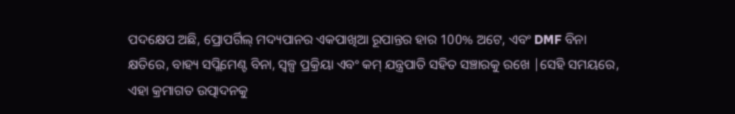ପଦକ୍ଷେପ ଅଛି, ପ୍ରୋପର୍ଗିଲ୍ ମଦ୍ୟପାନର ଏକପାଖିଆ ରୂପାନ୍ତର ହାର 100% ଅଟେ, ଏବଂ DMF ବିନା କ୍ଷତିରେ, ବାହ୍ୟ ସପ୍ଲିମେଣ୍ଟ ବିନା, ସ୍ୱଳ୍ପ ପ୍ରକ୍ରିୟା ଏବଂ କମ୍ ଯନ୍ତ୍ରପାତି ସହିତ ସଞ୍ଚାରକୁ ରଖେ |ସେହି ସମୟରେ, ଏହା କ୍ରମାଗତ ଉତ୍ପାଦନକୁ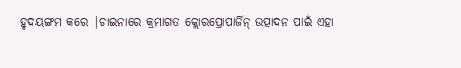ହୃଦୟଙ୍ଗମ କରେ |ଚାଇନାରେ କ୍ରମାଗତ କ୍ଲୋରପ୍ରୋପାର୍ଜିନ୍ ଉତ୍ପାଦନ ପାଇଁ ଏହା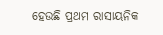ହେଉଛି ପ୍ରଥମ ରାସାୟନିକ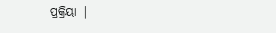ପ୍ରକ୍ରିୟା |